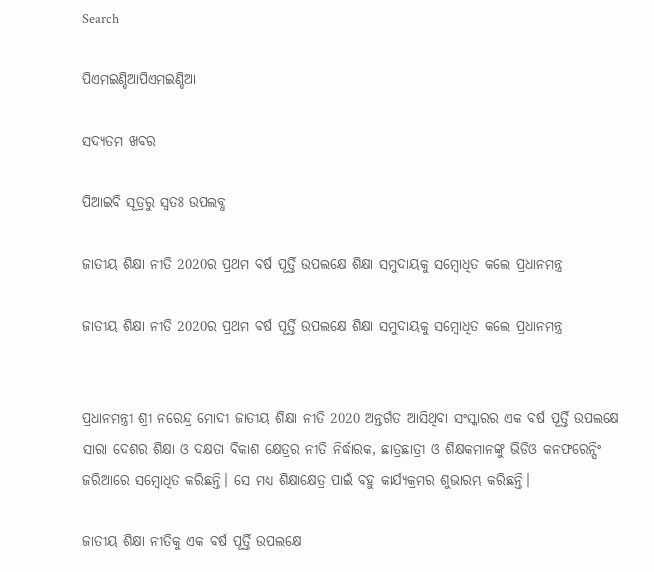Search

ପିଏମଇଣ୍ଡିଆପିଏମଇଣ୍ଡିଆ

ସଦ୍ୟତମ ଖବର

ପିଆଇବି ସୂତ୍ରରୁ ସ୍ବତଃ ଉପଲବ୍ଧ

ଜାତୀୟ ଶିକ୍ଷା ନୀତି 2020ର ପ୍ରଥମ ବର୍ଷ ପୂର୍ତ୍ତି ଉପଲକ୍ଷେ ଶିକ୍ଷା ସମୁଦାୟକୁ ସମ୍ବୋଧିତ କଲେ ପ୍ରଧାନମନ୍ତ୍ର

ଜାତୀୟ ଶିକ୍ଷା ନୀତି 2020ର ପ୍ରଥମ ବର୍ଷ ପୂର୍ତ୍ତି ଉପଲକ୍ଷେ ଶିକ୍ଷା ସମୁଦାୟକୁ ସମ୍ବୋଧିତ କଲେ ପ୍ରଧାନମନ୍ତ୍ର


ପ୍ରଧାନମନ୍ତ୍ରୀ ଶ୍ରୀ ନରେନ୍ଦ୍ର ମୋଦୀ ଜାତୀୟ ଶିକ୍ଷା ନୀତି 2020 ଅନ୍ତର୍ଗତ ଆସିଥିବା ସଂସ୍କାରର ଏକ ବର୍ଷ ପୂର୍ତ୍ତି ଉପଲକ୍ଷେ ସାରା ଦେଶର ଶିକ୍ଷା ଓ ଦକ୍ଷତା ବିକାଶ କ୍ଷେତ୍ରର ନୀତି ନିର୍ଦ୍ଧାରକ, ଛାତ୍ରଛାତ୍ରୀ ଓ ଶିକ୍ଷକମାନଙ୍କୁ ଭିଡିଓ କନଫରେନ୍ସିଂ ଜରିଆରେ ସମ୍ବୋଧିତ କରିଛନ୍ତି। ସେ ମଧ୍ୟ ଶିକ୍ଷାକ୍ଷେତ୍ର ପାଇଁ ବହୁ କାର୍ଯ୍ୟକ୍ରମର ଶୁଭାରମ୍ଭ କରିଛନ୍ତି।

ଜାତୀୟ ଶିକ୍ଷା ନୀତିକୁ ଏକ ବର୍ଷ ପୂର୍ତ୍ତି ଉପଲକ୍ଷେ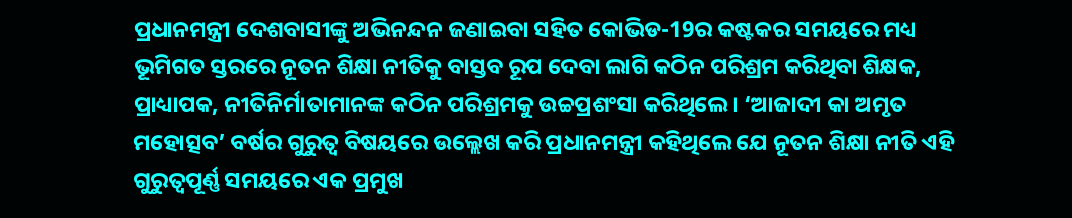ପ୍ରଧାନମନ୍ତ୍ରୀ ଦେଶବାସୀଙ୍କୁ ଅଭିନନ୍ଦନ ଜଣାଇବା ସହିତ କୋଭିଡ-19ର କଷ୍ଟକର ସମୟରେ ମଧ୍ୟ ଭୂମିଗତ ସ୍ତରରେ ନୂତନ ଶିକ୍ଷା ନୀତିକୁ ବାସ୍ତବ ରୂପ ଦେବା ଲାଗି କଠିନ ପରିଶ୍ରମ କରିଥିବା ଶିକ୍ଷକ, ପ୍ରାଧ୍ୟାପକ, ନୀତିନିର୍ମାତାମାନଙ୍କ କଠିନ ପରିଶ୍ରମକୁ ଉଚ୍ଚପ୍ରଶଂସା କରିଥିଲେ। ‘ଆଜାଦୀ କା ଅମୃତ ମହୋତ୍ସବ’ ବର୍ଷର ଗୁରୁତ୍ୱ ବିଷୟରେ ଉଲ୍ଲେଖ କରି ପ୍ରଧାନମନ୍ତ୍ରୀ କହିଥିଲେ ଯେ ନୂତନ ଶିକ୍ଷା ନୀତି ଏହି ଗୁରୁତ୍ୱପୂର୍ଣ୍ଣ ସମୟରେ ଏକ ପ୍ରମୁଖ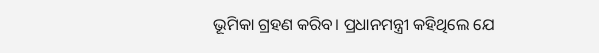ଭୂମିକା ଗ୍ରହଣ କରିବ। ପ୍ରଧାନମନ୍ତ୍ରୀ କହିଥିଲେ ଯେ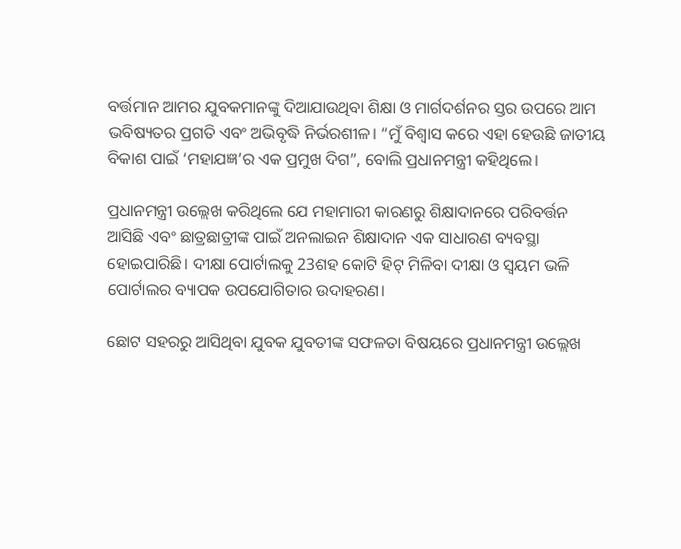ବର୍ତ୍ତମାନ ଆମର ଯୁବକମାନଙ୍କୁ ଦିଆଯାଉଥିବା ଶିକ୍ଷା ଓ ମାର୍ଗଦର୍ଶନର ସ୍ତର ଉପରେ ଆମ ଭବିଷ୍ୟତର ପ୍ରଗତି ଏବଂ ଅଭିବୃଦ୍ଧି ନିର୍ଭରଶୀଳ। “ମୁଁ ବିଶ୍ୱାସ କରେ ଏହା ହେଉଛି ଜାତୀୟ ବିକାଶ ପାଇଁ ‘ମହାଯଜ୍ଞ’ର ଏକ ପ୍ରମୁଖ ଦିଗ”, ବୋଲି ପ୍ରଧାନମନ୍ତ୍ରୀ କହିଥିଲେ।

ପ୍ରଧାନମନ୍ତ୍ରୀ ଉଲ୍ଲେଖ କରିଥିଲେ ଯେ ମହାମାରୀ କାରଣରୁ ଶିକ୍ଷାଦାନରେ ପରିବର୍ତ୍ତନ ଆସିଛି ଏବଂ ଛାତ୍ରଛାତ୍ରୀଙ୍କ ପାଇଁ ଅନଲାଇନ ଶିକ୍ଷାଦାନ ଏକ ସାଧାରଣ ବ୍ୟବସ୍ଥା ହୋଇପାରିଛି। ଦୀକ୍ଷା ପୋର୍ଟାଲକୁ 23ଶହ କୋଟି ହିଟ୍ ମିଳିବା ଦୀକ୍ଷା ଓ ସ୍ୱୟମ ଭଳି ପୋର୍ଟାଲର ବ୍ୟାପକ ଉପଯୋଗିତାର ଉଦାହରଣ।

ଛୋଟ ସହରରୁ ଆସିଥିବା ଯୁବକ ଯୁବତୀଙ୍କ ସଫଳତା ବିଷୟରେ ପ୍ରଧାନମନ୍ତ୍ରୀ ଉଲ୍ଲେଖ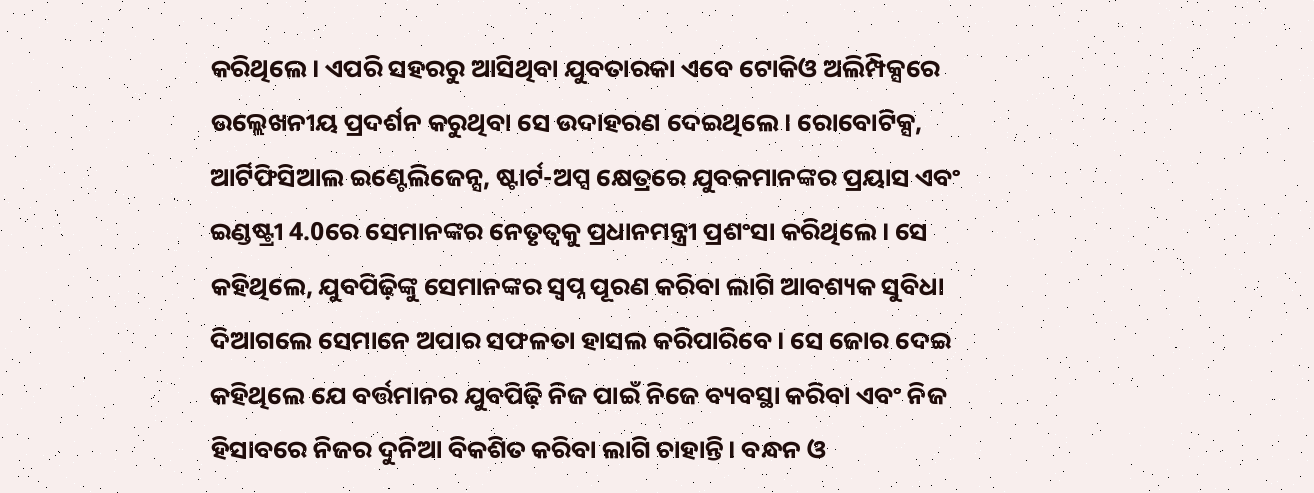କରିଥିଲେ। ଏପରି ସହରରୁ ଆସିଥିବା ଯୁବତାରକା ଏବେ ଟୋକିଓ ଅଲିମ୍ପିକ୍ସରେ ଉଲ୍ଲେଖନୀୟ ପ୍ରଦର୍ଶନ କରୁଥିବା ସେ ଉଦାହରଣ ଦେଇଥିଲେ। ରୋବୋଟିକ୍ସ, ଆର୍ଟିଫିସିଆଲ ଇଣ୍ଟେଲିଜେନ୍ସ, ଷ୍ଟାର୍ଟ-ଅପ୍ସ କ୍ଷେତ୍ରରେ ଯୁବକମାନଙ୍କର ପ୍ରୟାସ ଏବଂ ଇଣ୍ଡଷ୍ଟ୍ରୀ 4.0ରେ ସେମାନଙ୍କର ନେତୃତ୍ୱକୁ ପ୍ରଧାନମନ୍ତ୍ରୀ ପ୍ରଶଂସା କରିଥିଲେ। ସେ କହିଥିଲେ, ଯୁବପିଢ଼ିଙ୍କୁ ସେମାନଙ୍କର ସ୍ୱପ୍ନ ପୂରଣ କରିବା ଲାଗି ଆବଶ୍ୟକ ସୁବିଧା ଦିଆଗଲେ ସେମାନେ ଅପାର ସଫଳତା ହାସଲ କରିପାରିବେ। ସେ ଜୋର ଦେଇ କହିଥିଲେ ଯେ ବର୍ତ୍ତମାନର ଯୁବପିଢ଼ି ନିଜ ପାଇଁ ନିଜେ ବ୍ୟବସ୍ଥା କରିବା ଏବଂ ନିଜ ହିସାବରେ ନିଜର ଦୁନିଆ ବିକଶିତ କରିବା ଲାଗି ଚାହାନ୍ତି। ବନ୍ଧନ ଓ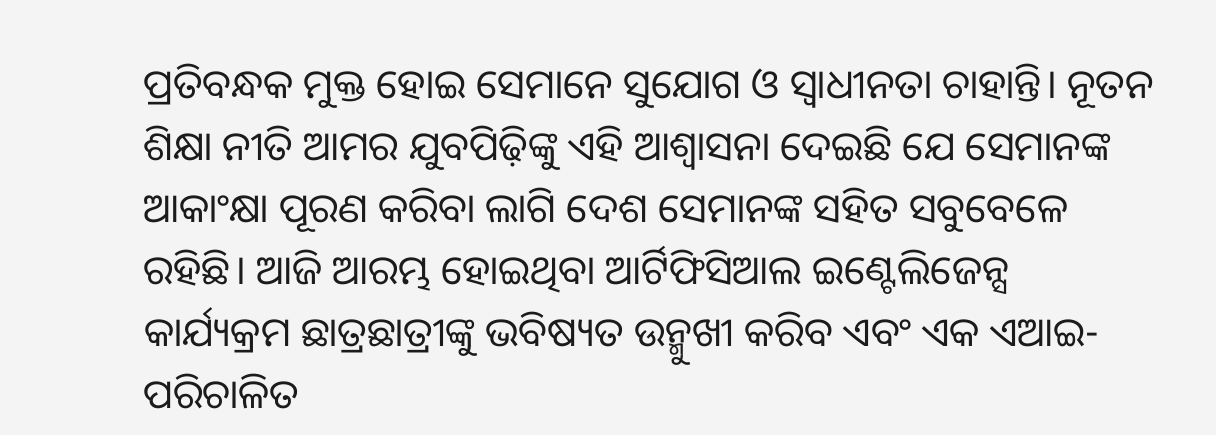ପ୍ରତିବନ୍ଧକ ମୁକ୍ତ ହୋଇ ସେମାନେ ସୁଯୋଗ ଓ ସ୍ୱାଧୀନତା ଚାହାନ୍ତି। ନୂତନ ଶିକ୍ଷା ନୀତି ଆମର ଯୁବପିଢ଼ିଙ୍କୁ ଏହି ଆଶ୍ୱାସନା ଦେଇଛି ଯେ ସେମାନଙ୍କ ଆକାଂକ୍ଷା ପୂରଣ କରିବା ଲାଗି ଦେଶ ସେମାନଙ୍କ ସହିତ ସବୁବେଳେ ରହିଛି। ଆଜି ଆରମ୍ଭ ହୋଇଥିବା ଆର୍ଟିଫିସିଆଲ ଇଣ୍ଟେଲିଜେନ୍ସ କାର୍ଯ୍ୟକ୍ରମ ଛାତ୍ରଛାତ୍ରୀଙ୍କୁ ଭବିଷ୍ୟତ ଉନ୍ମୁଖୀ କରିବ ଏବଂ ଏକ ଏଆଇ-ପରିଚାଳିତ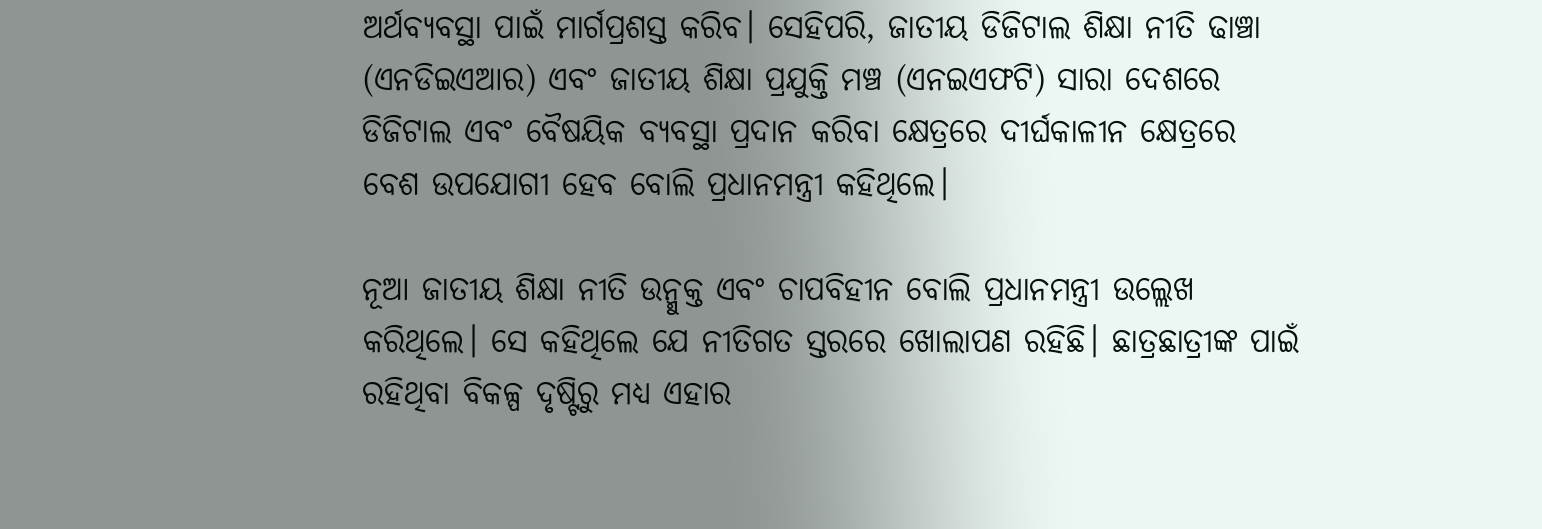ଅର୍ଥବ୍ୟବସ୍ଥା ପାଇଁ ମାର୍ଗପ୍ରଶସ୍ତ କରିବ। ସେହିପରି, ଜାତୀୟ ଡିଜିଟାଲ ଶିକ୍ଷା ନୀତି ଢାଞ୍ଚା (ଏନଡିଇଏଆର) ଏବଂ ଜାତୀୟ ଶିକ୍ଷା ପ୍ରଯୁକ୍ତି ମଞ୍ଚ (ଏନଇଏଫଟି) ସାରା ଦେଶରେ ଡିଜିଟାଲ ଏବଂ ବୈଷୟିକ ବ୍ୟବସ୍ଥା ପ୍ରଦାନ କରିବା କ୍ଷେତ୍ରରେ ଦୀର୍ଘକାଳୀନ କ୍ଷେତ୍ରରେ ବେଶ ଉପଯୋଗୀ ହେବ ବୋଲି ପ୍ରଧାନମନ୍ତ୍ରୀ କହିଥିଲେ।

ନୂଆ ଜାତୀୟ ଶିକ୍ଷା ନୀତି ଉନ୍ମୁକ୍ତ ଏବଂ ଚାପବିହୀନ ବୋଲି ପ୍ରଧାନମନ୍ତ୍ରୀ ଉଲ୍ଲେଖ କରିଥିଲେ। ସେ କହିଥିଲେ ଯେ ନୀତିଗତ ସ୍ତରରେ ଖୋଲାପଣ ରହିଛି। ଛାତ୍ରଛାତ୍ରୀଙ୍କ ପାଇଁ ରହିଥିବା ବିକଳ୍ପ ଦୃଷ୍ଟିରୁ ମଧ୍ୟ ଏହାର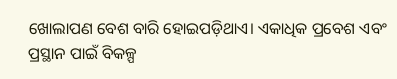ଖୋଲାପଣ ବେଶ ବାରି ହୋଇପଡ଼ିଥାଏ। ଏକାଧିକ ପ୍ରବେଶ ଏବଂ ପ୍ରସ୍ଥାନ ପାଇଁ ବିକଳ୍ପ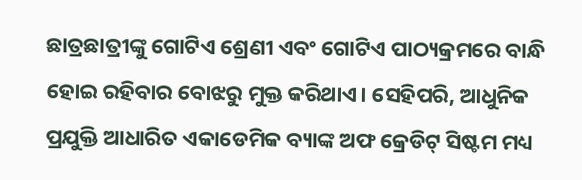ଛାତ୍ରଛାତ୍ରୀଙ୍କୁ ଗୋଟିଏ ଶ୍ରେଣୀ ଏବଂ ଗୋଟିଏ ପାଠ୍ୟକ୍ରମରେ ବାନ୍ଧି ହୋଇ ରହିବାର ବୋଝରୁ ମୁକ୍ତ କରିଥାଏ। ସେହିପରି, ଆଧୁନିକ ପ୍ରଯୁକ୍ତି ଆଧାରିତ ଏକାଡେମିକ ବ୍ୟାଙ୍କ ଅଫ କ୍ରେଡିଟ୍ ସିଷ୍ଟମ ମଧ୍ୟ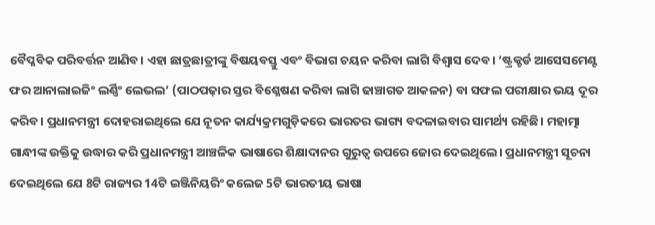ବୈପ୍ଳବିକ ପରିବର୍ତ୍ତନ ଆଣିବ। ଏହା ଛାତ୍ରଛାତ୍ରୀଙ୍କୁ ବିଷୟବସ୍ତୁ ଏବଂ ବିଭାଗ ଚୟନ କରିବା ଲାଗି ବିଶ୍ୱାସ ଦେବ। ‘ଷ୍ଟ୍ରକ୍ଚର୍ଡ ଆସେସମେଣ୍ଟ ଫର ଆନାଲାଇଜିଂ ଲର୍ଣ୍ଣିଂ ଲେଭଲ’ (ପାଠପଢ଼ାର ସ୍ତର ବିଶ୍ଳେଷଣ କରିବା ଲାଗି ଢାଞ୍ଚାଗତ ଆକଳନ) ବା ସଫଲ ପରୀକ୍ଷାର ଭୟ ଦୂର କରିବ। ପ୍ରଧାନମନ୍ତ୍ରୀ ଦୋହରାଇଥିଲେ ଯେ ନୂତନ କାର୍ଯ୍ୟକ୍ରମଗୁଡ଼ିକରେ ଭାରତର ଭାଗ୍ୟ ବଦଳାଇବାର ସାମର୍ଥ୍ୟ ରହିଛି। ମହାତ୍ମା ଗାନ୍ଧୀଙ୍କ ଉକ୍ତିକୁ ଉଦ୍ଧାର କରି ପ୍ରଧାନମନ୍ତ୍ରୀ ଆଞ୍ଚଳିକ ଭାଷାରେ ଶିକ୍ଷାଦାନର ଗୁରୁତ୍ୱ ଉପରେ ଜୋର ଦେଇଥିଲେ। ପ୍ରଧାନମନ୍ତ୍ରୀ ସୂଚନା ଦେଇଥିଲେ ଯେ 8ଟି ରାଜ୍ୟର 14ଟି ଇଞ୍ଜିନିୟରିଂ କଲେଜ 5ଟି ଭାରତୀୟ ଭାଷା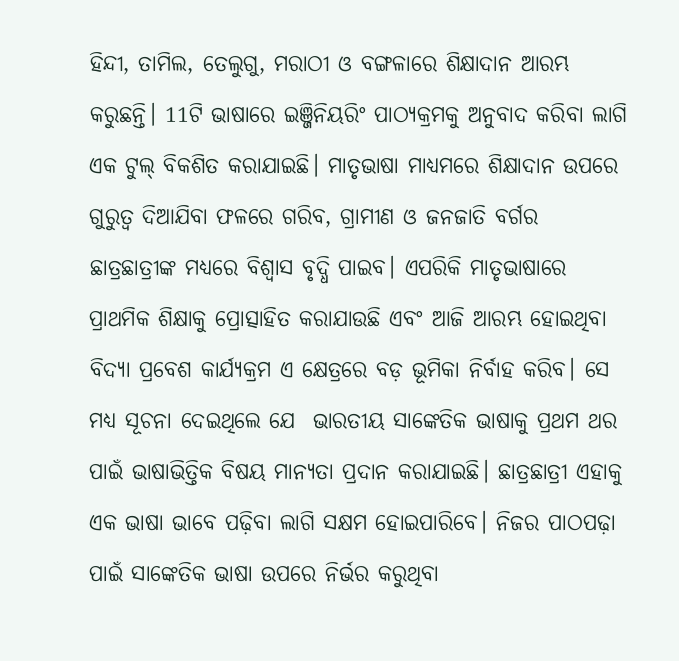ହିନ୍ଦୀ, ତାମିଲ, ତେଲୁଗୁ, ମରାଠୀ ଓ ବଙ୍ଗଳାରେ ଶିକ୍ଷାଦାନ ଆରମ୍ଭ କରୁଛନ୍ତି। 11ଟି ଭାଷାରେ ଇଞ୍ଜିନିୟରିଂ ପାଠ୍ୟକ୍ରମକୁ ଅନୁବାଦ କରିବା ଲାଗି ଏକ ଟୁଲ୍ ବିକଶିତ କରାଯାଇଛି। ମାତୃଭାଷା ମାଧ୍ୟମରେ ଶିକ୍ଷାଦାନ ଉପରେ ଗୁରୁତ୍ୱ ଦିଆଯିବା ଫଳରେ ଗରିବ, ଗ୍ରାମୀଣ ଓ ଜନଜାତି ବର୍ଗର ଛାତ୍ରଛାତ୍ରୀଙ୍କ ମଧ୍ୟରେ ବିଶ୍ୱାସ ବୃଦ୍ଧି ପାଇବ। ଏପରିକି ମାତୃଭାଷାରେ ପ୍ରାଥମିକ ଶିକ୍ଷାକୁ ପ୍ରୋତ୍ସାହିତ କରାଯାଉଛି ଏବଂ ଆଜି ଆରମ୍ଭ ହୋଇଥିବା ବିଦ୍ୟା ପ୍ରବେଶ କାର୍ଯ୍ୟକ୍ରମ ଏ କ୍ଷେତ୍ରରେ ବଡ଼ ଭୂମିକା ନିର୍ବାହ କରିବ। ସେ ମଧ୍ୟ ସୂଚନା ଦେଇଥିଲେ ଯେ  ଭାରତୀୟ ସାଙ୍କେତିକ ଭାଷାକୁ ପ୍ରଥମ ଥର ପାଇଁ ଭାଷାଭିତ୍ତିକ ବିଷୟ ମାନ୍ୟତା ପ୍ରଦାନ କରାଯାଇଛି। ଛାତ୍ରଛାତ୍ରୀ ଏହାକୁ ଏକ ଭାଷା ଭାବେ ପଢ଼ିବା ଲାଗି ସକ୍ଷମ ହୋଇପାରିବେ। ନିଜର ପାଠପଢ଼ା ପାଇଁ ସାଙ୍କେତିକ ଭାଷା ଉପରେ ନିର୍ଭର କରୁଥିବା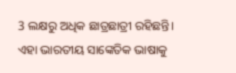3 ଲକ୍ଷରୁ ଅଧିକ ଛାତ୍ରଛାତ୍ରୀ ରହିଛନ୍ତି। ଏହା ଭାରତୀୟ ସାଙ୍କେତିକ ଭାଷାକୁ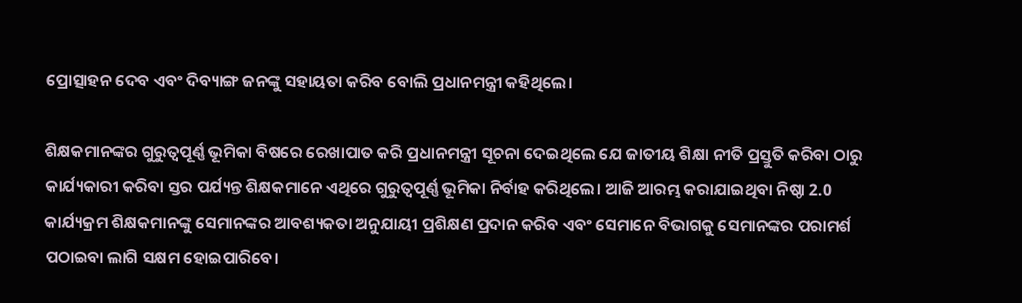ପ୍ରୋତ୍ସାହନ ଦେବ ଏବଂ ଦିବ୍ୟାଙ୍ଗ ଜନଙ୍କୁ ସହାୟତା କରିବ ବୋଲି ପ୍ରଧାନମନ୍ତ୍ରୀ କହିଥିଲେ।

ଶିକ୍ଷକମାନଙ୍କର ଗୁରୁତ୍ୱପୂର୍ଣ୍ଣ ଭୂମିକା ବିଷରେ ରେଖାପାତ କରି ପ୍ରଧାନମନ୍ତ୍ରୀ ସୂଚନା ଦେଇଥିଲେ ଯେ ଜାତୀୟ ଶିକ୍ଷା ନୀତି ପ୍ରସ୍ତୁତି କରିବା ଠାରୁ କାର୍ଯ୍ୟକାରୀ କରିବା ସ୍ତର ପର୍ଯ୍ୟନ୍ତ ଶିକ୍ଷକମାନେ ଏଥିରେ ଗୁରୁତ୍ୱପୂର୍ଣ୍ଣ ଭୂମିକା ନିର୍ବାହ କରିଥିଲେ। ଆଜି ଆରମ୍ଭ କରାଯାଇଥିବା ନିଷ୍ଠା 2.0 କାର୍ଯ୍ୟକ୍ରମ ଶିକ୍ଷକମାନଙ୍କୁ ସେମାନଙ୍କର ଆବଶ୍ୟକତା ଅନୁଯାୟୀ ପ୍ରଶିକ୍ଷଣ ପ୍ରଦାନ କରିବ ଏବଂ ସେମାନେ ବିଭାଗକୁ ସେମାନଙ୍କର ପରାମର୍ଶ ପଠାଇବା ଲାଗି ସକ୍ଷମ ହୋଇପାରିବେ।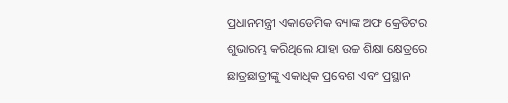ପ୍ରଧାନମନ୍ତ୍ରୀ ଏକାଡେମିକ ବ୍ୟାଙ୍କ ଅଫ କ୍ରେଡିଟର ଶୁଭାରମ୍ଭ କରିଥିଲେ ଯାହା ଉଚ୍ଚ ଶିକ୍ଷା କ୍ଷେତ୍ରରେ ଛାତ୍ରଛାତ୍ରୀଙ୍କୁ ଏକାଧିକ ପ୍ରବେଶ ଏବଂ ପ୍ରସ୍ଥାନ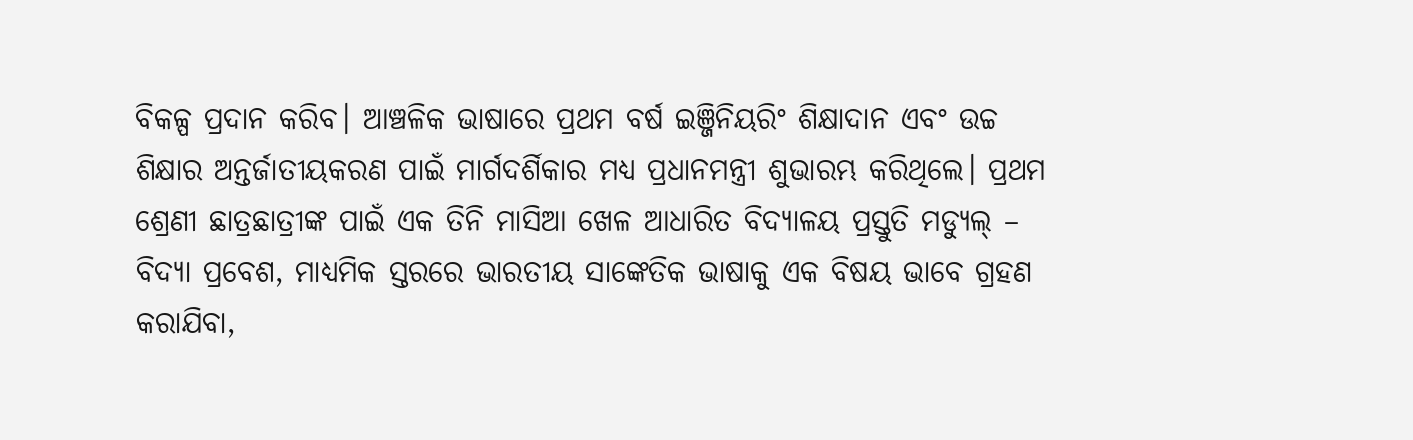ବିକଳ୍ପ ପ୍ରଦାନ କରିବ। ଆଞ୍ଚଳିକ ଭାଷାରେ ପ୍ରଥମ ବର୍ଷ ଇଞ୍ଜିନିୟରିଂ ଶିକ୍ଷାଦାନ ଏବଂ ଉଚ୍ଚ ଶିକ୍ଷାର ଅନ୍ତର୍ଜାତୀୟକରଣ ପାଇଁ ମାର୍ଗଦର୍ଶିକାର ମଧ୍ୟ ପ୍ରଧାନମନ୍ତ୍ରୀ ଶୁଭାରମ୍ଭ କରିଥିଲେ। ପ୍ରଥମ ଶ୍ରେଣୀ ଛାତ୍ରଛାତ୍ରୀଙ୍କ ପାଇଁ ଏକ ତିନି ମାସିଆ ଖେଳ ଆଧାରିତ ବିଦ୍ୟାଳୟ ପ୍ରସ୍ତୁତି ମଡ୍ୟୁଲ୍ – ବିଦ୍ୟା ପ୍ରବେଶ, ମାଧ୍ୟମିକ ସ୍ତରରେ ଭାରତୀୟ ସାଙ୍କେତିକ ଭାଷାକୁ ଏକ ବିଷୟ ଭାବେ ଗ୍ରହଣ କରାଯିବା,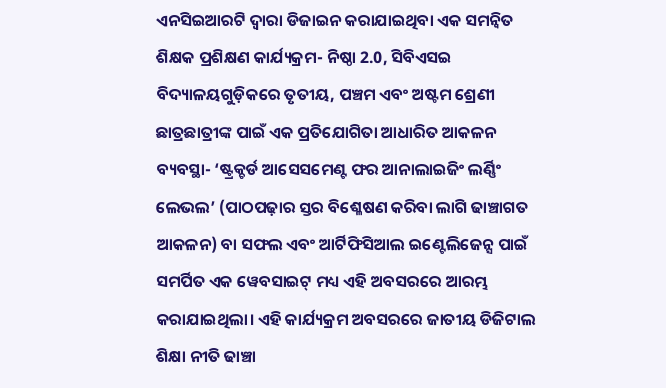ଏନସିଇଆରଟି ଦ୍ୱାରା ଡିଜାଇନ କରାଯାଇଥିବା ଏକ ସମନ୍ୱିତ ଶିକ୍ଷକ ପ୍ରଶିକ୍ଷଣ କାର୍ଯ୍ୟକ୍ରମ- ନିଷ୍ଠା 2.0, ସିବିଏସଇ ବିଦ୍ୟାଳୟଗୁଡ଼ିକରେ ତୃତୀୟ, ପଞ୍ଚମ ଏବଂ ଅଷ୍ଟମ ଶ୍ରେଣୀ ଛାତ୍ରଛାତ୍ରୀଙ୍କ ପାଇଁ ଏକ ପ୍ରତିଯୋଗିତା ଆଧାରିତ ଆକଳନ ବ୍ୟବସ୍ଥା- ‘ଷ୍ଟ୍ରକ୍ଚର୍ଡ ଆସେସମେଣ୍ଟ ଫର ଆନାଲାଇଜିଂ ଲର୍ଣ୍ଣିଂ ଲେଭଲ’ (ପାଠପଢ଼ାର ସ୍ତର ବିଶ୍ଳେଷଣ କରିବା ଲାଗି ଢାଞ୍ଚାଗତ ଆକଳନ) ବା ସଫଲ ଏବଂ ଆର୍ଟିଫିସିଆଲ ଇଣ୍ଟେଲିଜେନ୍ସ ପାଇଁ ସମର୍ପିତ ଏକ ୱେବସାଇଟ୍ ମଧ୍ୟ ଏହି ଅବସରରେ ଆରମ୍ଭ କରାଯାଇଥିଲା। ଏହି କାର୍ଯ୍ୟକ୍ରମ ଅବସରରେ ଜାତୀୟ ଡିଜିଟାଲ ଶିକ୍ଷା ନୀତି ଢାଞ୍ଚା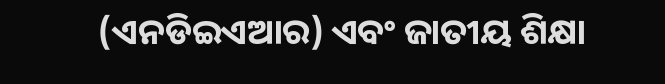(ଏନଡିଇଏଆର) ଏବଂ ଜାତୀୟ ଶିକ୍ଷା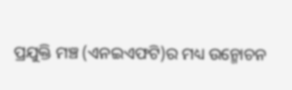ପ୍ରଯୁକ୍ତି ମଞ୍ଚ (ଏନଇଏଫଟି)ର ମଧ୍ୟ ଉନ୍ମୋଚନ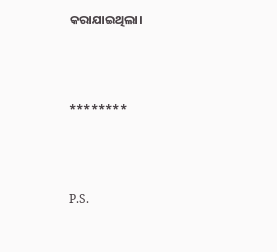କରାଯାଇଥିଲା।



********



P.S.